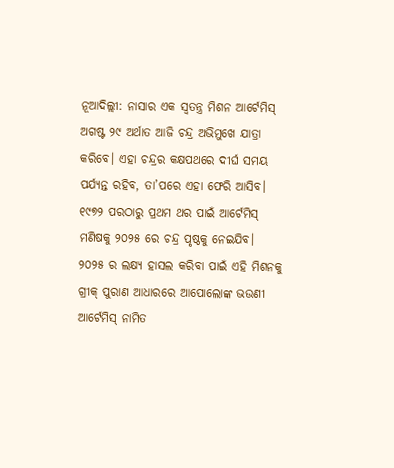ନୂଆଦିଲ୍ଲୀ: ନାସାର ଏକ ସ୍ୱତନ୍ତ୍ର ମିଶନ ଆର୍ଟେମିସ୍ ଅଗଷ୍ଟ ୨୯ ଅର୍ଥାତ ଆଜି ଚନ୍ଦ୍ର ଅଭିମୁଖେ ଯାତ୍ରା କରିବେ। ଏହା ଚନ୍ଦ୍ରର କକ୍ଷପଥରେ ଦୀର୍ଘ ସମୟ ପର୍ଯ୍ୟନ୍ତ ରହିବ, ତା’ପରେ ଏହା ଫେରି ଆସିବ। ୧୯୭୨ ପରଠାରୁ ପ୍ରଥମ ଥର ପାଇଁ ଆର୍ଟେମିସ୍ ମଣିଷକୁ ୨୦୨୫ ରେ ଚନ୍ଦ୍ର ପୃଷ୍ଠକୁ ନେଇଯିବ। ୨୦୨୫ ର ଲକ୍ଷ୍ୟ ହାସଲ କରିବା ପାଇଁ ଏହି ମିଶନକୁ ଗ୍ରୀକ୍ ପୁରାଣ ଆଧାରରେ ଆପୋଲୋଙ୍କ ଭଉଣୀ ଆର୍ଟେମିସ୍ ନାମିତ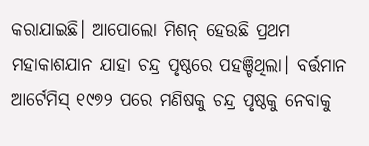କରାଯାଇଛି। ଆପୋଲୋ ମିଶନ୍ ହେଉଛି ପ୍ରଥମ ମହାକାଶଯାନ ଯାହା ଚନ୍ଦ୍ର ପୃଷ୍ଠରେ ପହଞ୍ଚିଥିଲା। ବର୍ତ୍ତମାନ ଆର୍ଟେମିସ୍ ୧୯୭୨ ପରେ ମଣିଷକୁ ଚନ୍ଦ୍ର ପୃଷ୍ଠକୁ ନେବାକୁ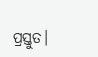ପ୍ରସ୍ତୁତ।